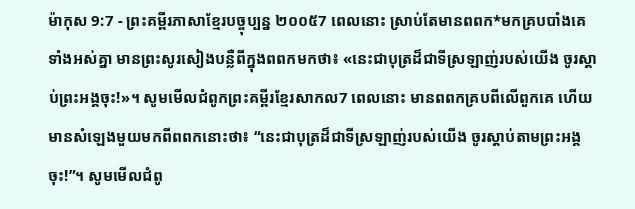ម៉ាកុស 9:7 - ព្រះគម្ពីរភាសាខ្មែរបច្ចុប្បន្ន ២០០៥7 ពេលនោះ ស្រាប់តែមានពពក*មកគ្របបាំងគេទាំងអស់គ្នា មានព្រះសូរសៀងបន្លឺពីក្នុងពពកមកថា៖ «នេះជាបុត្រដ៏ជាទីស្រឡាញ់របស់យើង ចូរស្ដាប់ព្រះអង្គចុះ!»។ សូមមើលជំពូកព្រះគម្ពីរខ្មែរសាកល7 ពេលនោះ មានពពកគ្របពីលើពួកគេ ហើយមានសំឡេងមួយមកពីពពកនោះថា៖ “នេះជាបុត្រដ៏ជាទីស្រឡាញ់របស់យើង ចូរស្ដាប់តាមព្រះអង្គចុះ!”។ សូមមើលជំពូ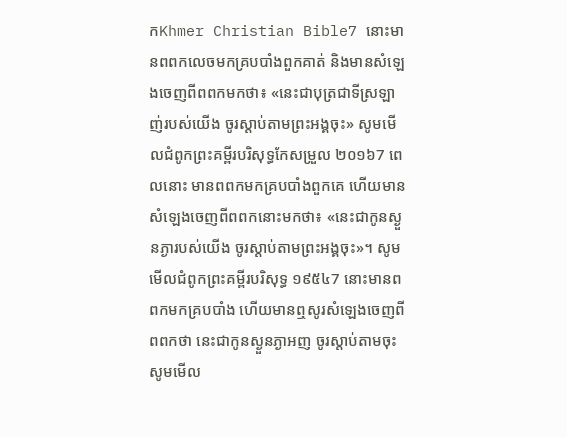កKhmer Christian Bible7 នោះមានពពកលេចមកគ្របបាំងពួកគាត់ និងមានសំឡេងចេញពីពពកមកថា៖ «នេះជាបុត្រជាទីស្រឡាញ់របស់យើង ចូរស្ដាប់តាមព្រះអង្គចុះ» សូមមើលជំពូកព្រះគម្ពីរបរិសុទ្ធកែសម្រួល ២០១៦7 ពេលនោះ មានពពកមកគ្របបាំងពួកគេ ហើយមានសំឡេងចេញពីពពកនោះមកថា៖ «នេះជាកូនស្ងួនភ្ងារបស់យើង ចូរស្តាប់តាមព្រះអង្គចុះ»។ សូមមើលជំពូកព្រះគម្ពីរបរិសុទ្ធ ១៩៥៤7 នោះមានពពកមកគ្របបាំង ហើយមានឮសូរសំឡេងចេញពីពពកថា នេះជាកូនស្ងួនភ្ងាអញ ចូរស្តាប់តាមចុះ សូមមើល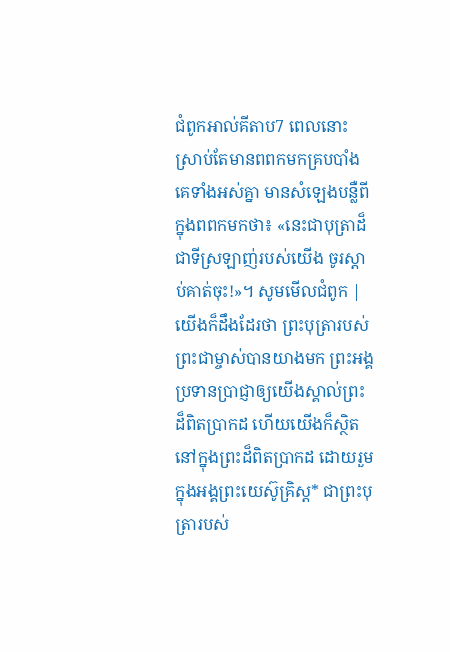ជំពូកអាល់គីតាប7 ពេលនោះស្រាប់តែមានពពកមកគ្របបាំងគេទាំងអស់គ្នា មានសំឡេងបន្លឺពីក្នុងពពកមកថា៖ «នេះជាបុត្រាដ៏ជាទីស្រឡាញ់របស់យើង ចូរស្ដាប់គាត់ចុះ!»។ សូមមើលជំពូក |
យើងក៏ដឹងដែរថា ព្រះបុត្រារបស់ព្រះជាម្ចាស់បានយាងមក ព្រះអង្គប្រទានប្រាជ្ញាឲ្យយើងស្គាល់ព្រះដ៏ពិតប្រាកដ ហើយយើងក៏ស្ថិតនៅក្នុងព្រះដ៏ពិតប្រាកដ ដោយរួមក្នុងអង្គព្រះយេស៊ូគ្រិស្ត* ជាព្រះបុត្រារបស់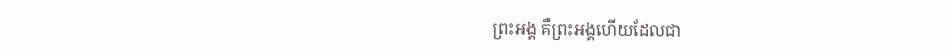ព្រះអង្គ គឺព្រះអង្គហើយដែលជា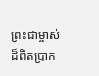ព្រះជាម្ចាស់ដ៏ពិតប្រាក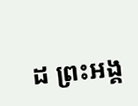ដ ព្រះអង្គ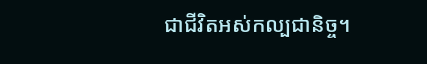ជាជីវិតអស់កល្បជានិច្ច។